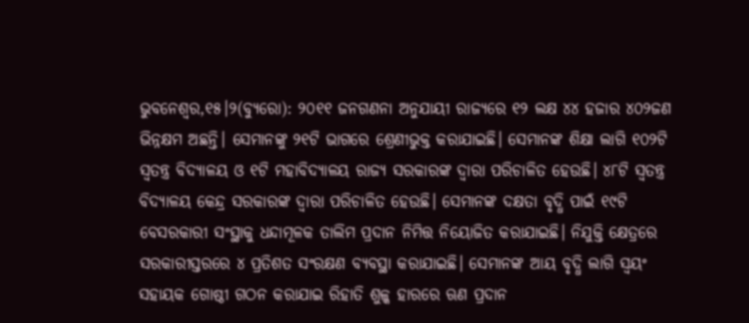ଭୁବନେଶ୍ୱର,୧୫।୨(ବ୍ୟୁରୋ): ୨୦୧୧ ଜନଗଣନା ଅନୁଯାୟୀ ରାଜ୍ୟରେ ୧୨ ଲକ୍ଷ ୪୪ ହଜାର ୪୦୨ଜଣ ଭିନ୍ନକ୍ଷମ ଅଛନ୍ତି। ସେମାନଙ୍କୁ ୨୧ଟି ଭାଗରେ ଶ୍ରେଣୀଭୁକ୍ତ କରାଯାଇଛି। ସେମାନଙ୍କ ଶିକ୍ଷା ଲାଗି ୧୦୨ଟି ସ୍ବତନ୍ତ୍ର ବିଦ୍ୟାଳୟ ଓ ୧ଟି ମହାବିଦ୍ୟାଳୟ ରାଜ୍ୟ ସରକାରଙ୍କ ଦ୍ୱାରା ପରିଚାଳିତ ହେଉଛି। ୪୮ଟି ସ୍ବତନ୍ତ୍ର ବିଦ୍ୟାଳୟ କେନ୍ଦ୍ର ସରକାରଙ୍କ ଦ୍ୱାରା ପରିଚାଳିତ ହେଉଛି। ସେମାନଙ୍କ ଦକ୍ଷତା ବୃଦ୍ଧି ପାଇଁ ୧୯ଟି ବେସରକାରୀ ସଂସ୍ଥାକୁ ଧନ୍ଦାମୂଳକ ତାଲିମ ପ୍ରଦାନ ନିମିତ୍ତ ନିୟୋଜିତ କରାଯାଇଛି। ନିଯୁକ୍ତି କ୍ଷେତ୍ରରେ ସରକାରୀସ୍ତରରେ ୪ ପ୍ରତିଶତ ସଂରକ୍ଷଣ ବ୍ୟବସ୍ଥା କରାଯାଇଛି। ସେମାନଙ୍କ ଆୟ ବୃଦ୍ଧି ଲାଗି ସ୍ବୟଂ ସହାୟକ ଗୋଷ୍ଠୀ ଗଠନ କରାଯାଇ ରିହାତି ଶୁଳ୍କ ହାରରେ ଋଣ ପ୍ରଦାନ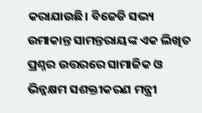କରାଯାଉଛି। ବିଜେଡି ସଭ୍ୟ ଉମାକାନ୍ତ ସାମନ୍ତରାୟଙ୍କ ଏକ ଲିଖିତ ପ୍ରଶ୍ନର ଉତ୍ତରରେ ସାମାଜିକ ଓ ଭିନ୍ନକ୍ଷମ ସଶକ୍ତୀକରଣ ମନ୍ତ୍ରୀ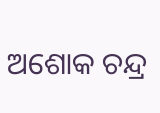ଅଶୋକ ଚନ୍ଦ୍ର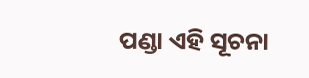ପଣ୍ଡା ଏହି ସୂଚନା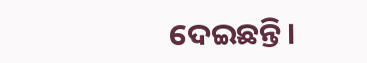ଦେଇଛନ୍ତି।